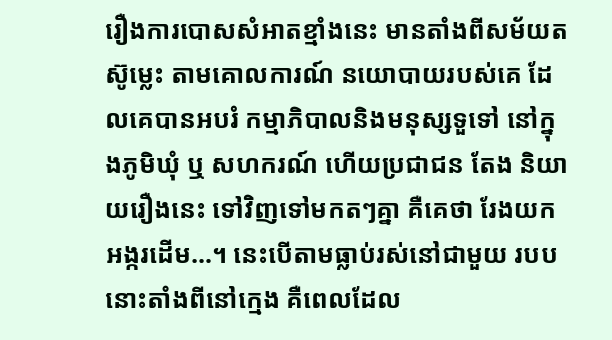រឿងការបោសសំអាតខ្មាំងនេះ មានតាំងពីសម័យតស៊ូម្លេះ តាមគោលការណ៍ នយោបាយរបស់គេ ដែលគេបានអបរំ កម្មាភិបាលនិងមនុស្សទួទៅ នៅក្នុងភូមិឃុំ ឬ សហករណ៍ ហើយប្រជាជន តែង និយាយរឿងនេះ ទៅវិញទៅមកតៗគ្នា គឺគេថា រែងយកអង្ករដើម…។ នេះបើតាមធ្លាប់រស់នៅជាមួយ របបនោះតាំងពីនៅក្មេង គឺពេលដែល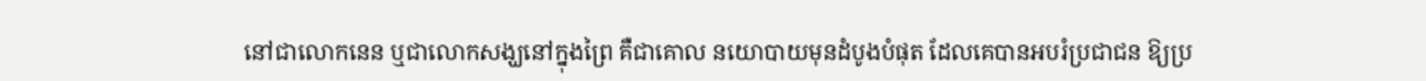នៅជាលោកនេន ឬជាលោកសង្ឃនៅក្នុងព្រៃ គឺជាគោល នយោបាយមុនដំបូងបំផុត ដែលគេបានអបរំប្រជាជន ឱ្យប្រ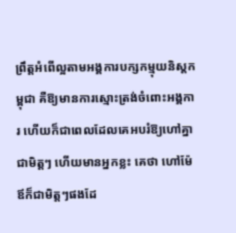ព្រឹត្តអំពើល្អតាមអង្គការបក្សកម្មុយនិស្តកម្ពុជា គឺឱ្យមានការស្មោះត្រង់ចំពោះអង្គការ ហើយក៏ជាពេលដែលគេអបរំឱ្យហៅគ្នាជាមិត្តៗ ហើយមានអ្នកខ្លះ គេថា ហៅម៉ែឪក៏ជាមិត្តៗផងដែ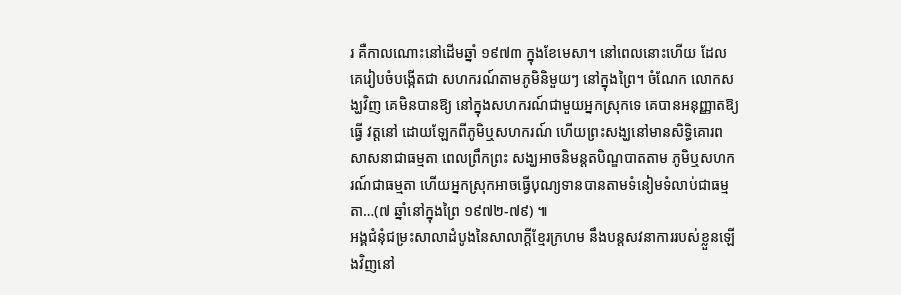រ គឺកាលណោះនៅដើមឆ្នាំ ១៩៧៣ ក្នុងខែមេសា។ នៅពេលនោះហើយ ដែលគេរៀបចំបង្កើតជា សហករណ៍តាមភូមិនិមួយៗ នៅក្នុងព្រៃ។ ចំណែក លោកសង្ឃវិញ គេមិនបានឱ្យ នៅក្នុងសហករណ៍ជាមួយអ្នកស្រុកទេ គេបានអនុញ្ញាតឱ្យធ្វើ វត្តនៅ ដោយឡែកពីភូមិឬសហករណ៍ ហើយព្រះសង្ឃនៅមានសិទ្ធិគោរពសាសនាជាធម្មតា ពេលព្រឹកព្រះ សង្ឃអាចនិមន្តតបិណ្ឌបាតតាម ភូមិឬសហករណ៍ជាធម្មតា ហើយអ្នកស្រុកអាចធ្វើបុណ្យទានបានតាមទំនៀមទំលាប់ជាធម្មតា…(៧ ឆ្នាំនៅក្នុងព្រៃ ១៩៧២-៧៩) ៕
អង្គជំនុំជម្រះសាលាដំបូងនៃសាលាក្ដីខ្មែរក្រហម នឹងបន្តសវនាការរបស់ខ្លួនឡើងវិញនៅ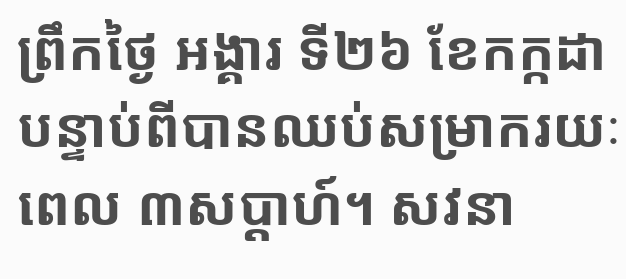ព្រឹកថ្ងៃ អង្គារ ទី២៦ ខែកក្កដា បន្ទាប់ពីបានឈប់សម្រាករយៈពេល ៣សប្ដាហ៍។ សវនា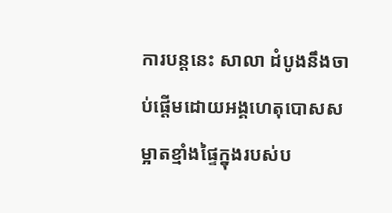ការបន្តនេះ សាលា ដំបូងនឹងចាប់ផ្ដើមដោយអង្គហេតុបោសសម្អាតខ្មាំងផ្ទៃក្នុងរបស់ប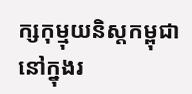ក្សកុម្មុយនិស្តកម្ពុជា នៅក្នុងរ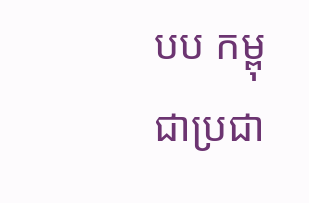បប កម្ពុជាប្រជា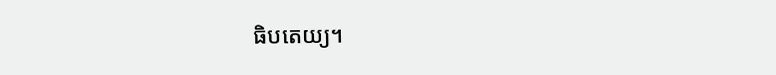ធិបតេយ្យ។